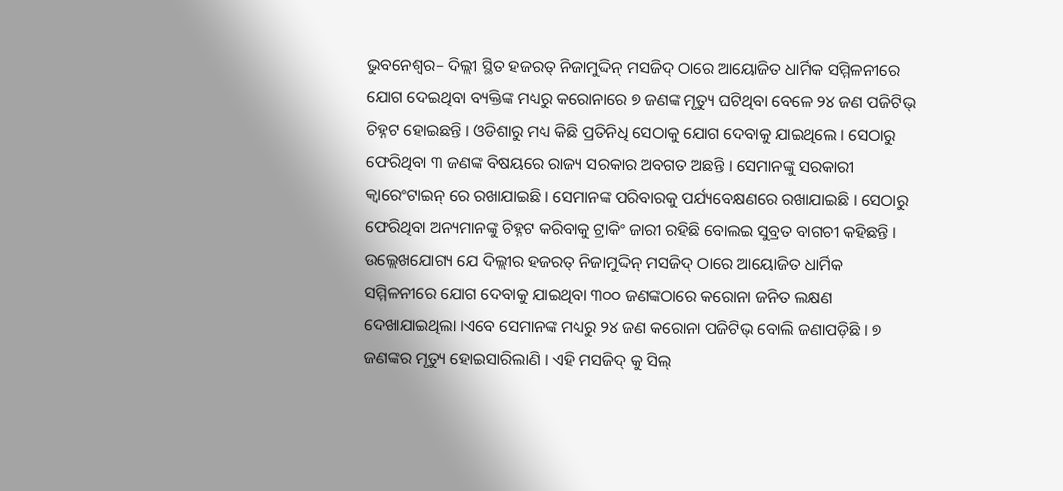ଭୁବନେଶ୍ୱର– ଦିଲ୍ଲୀ ସ୍ଥିତ ହଜରତ୍ ନିଜାମୁଦ୍ଦିନ୍ ମସଜିଦ୍ ଠାରେ ଆୟୋଜିତ ଧାର୍ମିକ ସମ୍ମିଳନୀରେ ଯୋଗ ଦେଇଥିବା ବ୍ୟକ୍ତିଙ୍କ ମଧ୍ୟରୁ କରୋନାରେ ୭ ଜଣଙ୍କ ମୃତ୍ୟୁ ଘଟିଥିବା ବେଳେ ୨୪ ଜଣ ପଜିଟିଭ୍ ଚିହ୍ନଟ ହୋଇଛନ୍ତି । ଓଡିଶାରୁ ମଧ୍ୟ କିଛି ପ୍ରତିନିଧି ସେଠାକୁ ଯୋଗ ଦେବାକୁ ଯାଇଥିଲେ । ସେଠାରୁ ଫେରିଥିବା ୩ ଜଣଙ୍କ ବିଷୟରେ ରାଜ୍ୟ ସରକାର ଅବଗତ ଅଛନ୍ତି । ସେମାନଙ୍କୁ ସରକାରୀ କ୍ୱାରେଂଟାଇନ୍ ରେ ରଖାଯାଇଛି । ସେମାନଙ୍କ ପରିବାରକୁ ପର୍ଯ୍ୟବେକ୍ଷଣରେ ରଖାଯାଇଛି । ସେଠାରୁ ଫେରିଥିବା ଅନ୍ୟମାନଙ୍କୁ ଚିହ୍ନଟ କରିବାକୁ ଟ୍ରାକିଂ ଜାରୀ ରହିଛି ବୋଲଇ ସୁବ୍ରତ ବାଗଚୀ କହିଛନ୍ତି ।
ଉଲ୍ଲେଖଯୋଗ୍ୟ ଯେ ଦିଲ୍ଲୀର ହଜରତ୍ ନିଜାମୁଦ୍ଦିନ୍ ମସଜିଦ୍ ଠାରେ ଆୟୋଜିତ ଧାର୍ମିକ ସମ୍ମିଳନୀରେ ଯୋଗ ଦେବାକୁ ଯାଇଥିବା ୩୦୦ ଜଣଙ୍କଠାରେ କରୋନା ଜନିତ ଲକ୍ଷଣ ଦେଖାଯାଇଥିଲା ।ଏବେ ସେମାନଙ୍କ ମଧ୍ୟରୁ ୨୪ ଜଣ କରୋନା ପଜିଟିଭ୍ ବୋଲି ଜଣାପଡ଼ିଛି । ୭ ଜଣଙ୍କର ମୃତ୍ୟୁ ହୋଇସାରିଲାଣି । ଏହି ମସଜିଦ୍ କୁ ସିଲ୍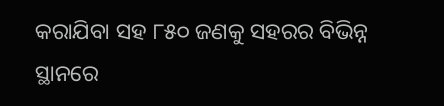କରାଯିବା ସହ ୮୫୦ ଜଣକୁ ସହରର ବିଭିନ୍ନ ସ୍ଥାନରେ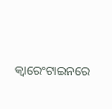କ୍ୱାରେଂଟାଇନରେ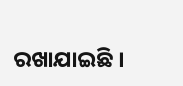ରଖାଯାଇଛି ।